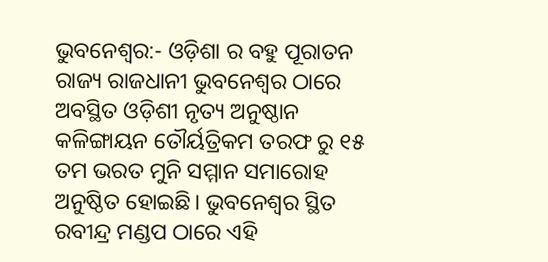ଭୁବନେଶ୍ୱର:- ଓଡ଼ିଶା ର ବହୁ ପୂରାତନ ରାଜ୍ୟ ରାଜଧାନୀ ଭୁବନେଶ୍ଵର ଠାରେ ଅବସ୍ଥିତ ଓଡ଼ିଶୀ ନୃତ୍ୟ ଅନୁଷ୍ଠାନ କଳିଙ୍ଗାୟନ ତୌର୍ୟତ୍ରିକମ ତରଫ ରୁ ୧୫ ତମ ଭରତ ମୁନି ସମ୍ମାନ ସମାରୋହ ଅନୁଷ୍ଠିତ ହୋଇଛି। ଭୁବନେଶ୍ୱର ସ୍ଥିତ ରବୀନ୍ଦ୍ର ମଣ୍ଡପ ଠାରେ ଏହି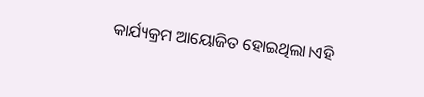କାର୍ଯ୍ୟକ୍ରମ ଆୟୋଜିତ ହୋଇଥିଲା।ଏହି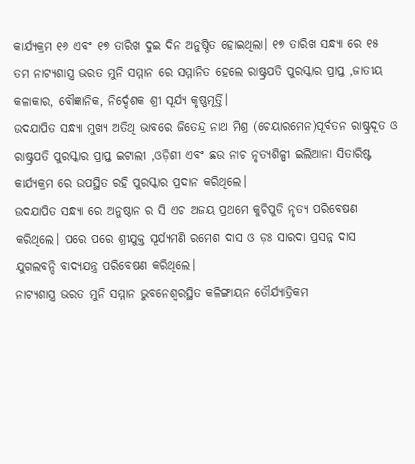କାର୍ଯ୍ୟକ୍ରମ ୧୬ ଏବଂ ୧୭ ତାରିଖ ଦୁଇ ଦିନ ଅନୁଷ୍ଠିତ ହୋଇଥିଲା। ୧୭ ତାରିଖ ସନ୍ଧ୍ୟା ରେ ୧୫ ତମ ନାଟ୍ୟଶାସ୍ତ୍ର ଭରତ ମୁନି ସମ୍ମାନ ରେ ସମ୍ମାନିତ ହେଲେ ରାଷ୍ଟ୍ରପତି ପୁରସ୍କାର ପ୍ରାପ୍ତ ,ଜାତୀୟ କଳାକାର, ବୌଜ୍ଞାନିକ, ନିର୍ଦ୍ଦେଶକ ଶ୍ରୀ ସୂର୍ଯ୍ୟ କୃଷ୍ଣମୂର୍ତ୍ତି।
ଉଦଯାପିତ ସନ୍ଧ୍ୟା ମୁଖ୍ୟ ଅତିଥି ଭାବରେ ଜିତେନ୍ଦ୍ର ନାଥ ମିଶ୍ର (ଚେୟାରମେନ)ପୂର୍ବତନ ରାଷ୍ଟ୍ରଦୂତ ଓ ରାଷ୍ଟ୍ରପତି ପୁରସ୍କାର ପ୍ରାପ୍ତ ଇଟାଲୀ ,ଓଡ଼ିଶୀ ଏବଂ ଛଉ ନାଚ ନୃତ୍ୟଶିଳ୍ପୀ ଇଲିଆନା ସିତାରିଷ୍ଟ କାର୍ଯ୍ୟକ୍ରମ ରେ ଉପସ୍ଥିତ ରହି ପୁରସ୍କାର ପ୍ରଦାନ କରିଥିଲେ।
ଉଦଯାପିତ ସନ୍ଧ୍ୟା ରେ ଅନୁଷ୍ଠାନ ର ସି ଏଚ ଅଜୟ ପ୍ରଥମେ କୁଚିପୁଡି ନୃତ୍ୟ ପରିବେଷଣ କରିଥିଲେ। ପରେ ପରେ ଶ୍ରୀଯୁକ୍ତ ସୂର୍ଯ୍ୟମଣି ରମେଶ ଦାସ ଓ ଡ଼ଃ ସାରଦା ପ୍ରସନ୍ନ ଦାସ ଯୁଗଲବନ୍ଦି ବାଦ୍ୟଯନ୍ତ୍ର ପରିବେଷଣ କରିଥିଲେ।
ନାଟ୍ୟଶାସ୍ତ୍ର ଭରତ ମୁନି ସମ୍ମାନ ଭୁବନେଶ୍ୱରସ୍ଥିତ କଳିଙ୍ଗାୟନ ତୌର୍ଯ୍ୟାତ୍ରିକମ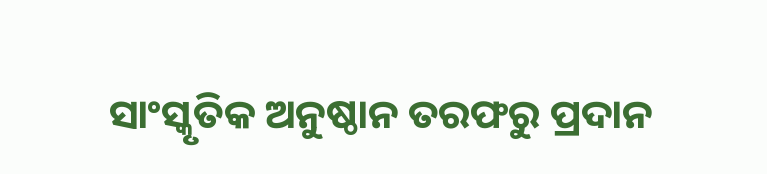ସାଂସ୍କୃତିକ ଅନୁଷ୍ଠାନ ତରଫରୁ ପ୍ରଦାନ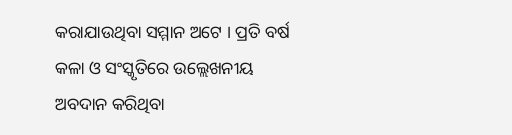କରାଯାଉଥିବା ସମ୍ମାନ ଅଟେ । ପ୍ରତି ବର୍ଷ କଳା ଓ ସଂସ୍କୃତିରେ ଉଲ୍ଲେଖନୀୟ ଅବଦାନ କରିଥିବା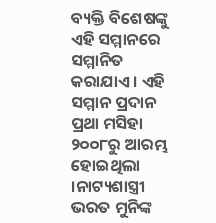ବ୍ୟକ୍ତି ବିଶେଷଙ୍କୁ ଏହି ସମ୍ମାନରେ ସମ୍ମାନିତ କରାଯାଏ । ଏହି ସମ୍ମାନ ପ୍ରଦାନ ପ୍ରଥା ମସିହା ୨୦୦୮ରୁ ଆରମ୍ଭ ହୋଇଥିଲା ।ନାଟ୍ୟଶାସ୍ତ୍ରୀ ଭରତ ମୁନିଙ୍କ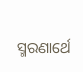ସ୍ମରଣାର୍ଥେ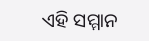ଏହି ସମ୍ମାନ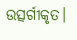ଉତ୍ସର୍ଗୀକୃତ।